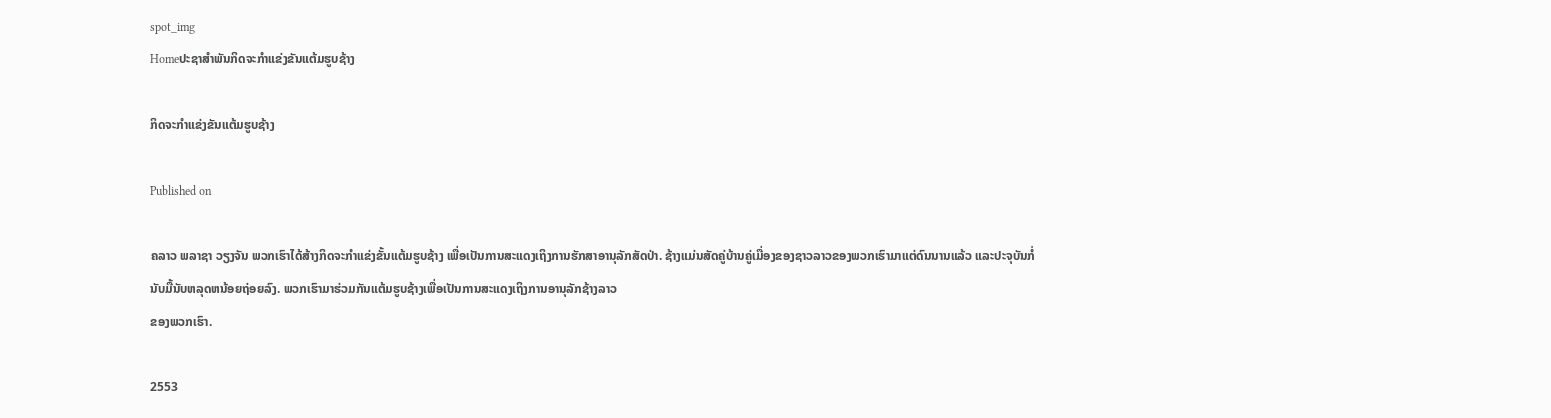spot_img
Homeປະຊາສຳພັນກິດຈະກຳແຂ່ງຂັນແຕ້ມຮູບຊ້າງ

ກິດຈະກຳແຂ່ງຂັນແຕ້ມຮູບຊ້າງ

Published on

ຄລາວ ພລາຊາ ວຽງຈັນ ພວກເຮົາໄດ້ສ້າງກິດຈະກຳແຂ່ງຂັ້ນແຕ້ມຮູບຊ້າງ ເພື່ອເປັນການສະແດງເຖິງການຮັກສາອານຸລັກສັດປ່າ. ຊ້າງແມ່ນສັດຄູ່ບ້ານຄູ່ເມື່ອງຂອງຊາວລາວຂອງພວກເຮົາມາແຕ່ດົນນານແລ້ວ ແລະປະຈຸບັນກໍ່ນັບມື້ນັບຫລຸດຫນ້ອຍຖ່ອຍລົງ. ພວກເຮົາມາຮ່ວມກັນແຕ້ມຮູບຊ້າງເພື່ອເປັນການສະແດງເຖິງການອານຸລັກຊ້າງລາວ
ຂອງພວກເຮົາ.

2553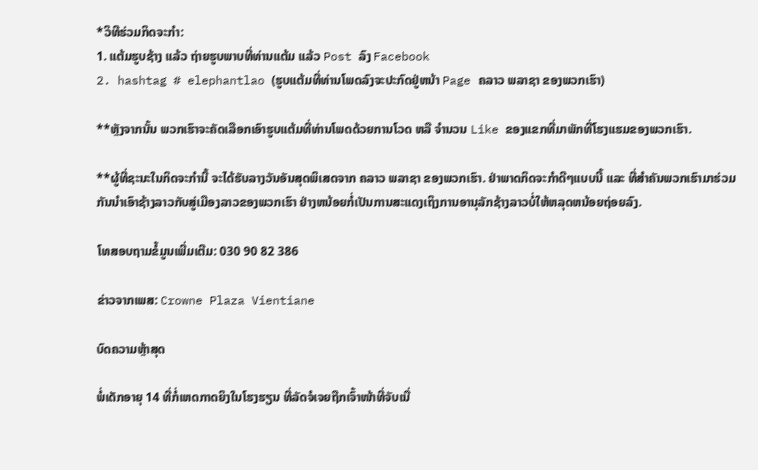*ວິທີຮ່ວມກິດຈະກຳ:
1. ແຕ້ມຮູບຊ້າງ ແລ້ວ ຖ່າຍຮູບພາບທີ່ທ່ານແຕ້ມ ແລ້ວ Post ລົງ Facebook
2. hashtag # elephantlao (ຮູບແຕ້ມທີ່ທ່ານໂພດລົງຈະປະກົດຢູ່ຫນ້າ Page ຄລາວ ພລາຊາ ຂອງພວກເຮົາ)

**ຫຼັງຈາກນັ້ນ ພວກເຮົາຈະຄັດເລືອກເອົາຮູບແຕ້ມທີ່ທ່ານໂພດດ້ວຍການໂວດ ຫລື ຈຳນວນ Like ຂອງແຂກທີ່ມາພັກທີ່ໂຮງແຮມຂອງພວກເຮົາ.

**ຜູ້ທີ່ຊະນະໃນກິດຈະກຳນີ້ ຈະໄດ້ຮັບລາງວັນອັນສຸດພິເສດຈາກ ຄລາວ ພລາຊາ ຂອງພວກເຮົາ. ຢ່າພາດກິດຈະກຳດີໆແບບນີ້ ແລະ ທີ່ສຳຄັນພວກເຮົາມາຮ່ວມກັນນຳເອົາຊ້າງລາວກັບສູ່ເມືອງລາວຂອງພວກເຮົາ ຢ່າງຫນ້ອຍກໍ່ເປັນການສະແດງເຖິງການອານຸລັກຊ້າງລາວບໍ່ໃຫ້ຫລຸດຫນ້ອຍຖ່ອຍລົງ.

ໂທສອບຖາມຂໍ້ມູນເພີ່ມເຕີມ: 030 90 82 386

ຂ່າວຈາກເພສ: Crowne Plaza Vientiane

ບົດຄວາມຫຼ້າສຸດ

ພໍ່ເດັກອາຍຸ 14 ທີ່ກໍ່ເຫດກາດຍິງໃນໂຮງຮຽນ ທີ່ລັດຈໍເຈຍຖືກເຈົ້າໜ້າທີ່ຈັບເນື່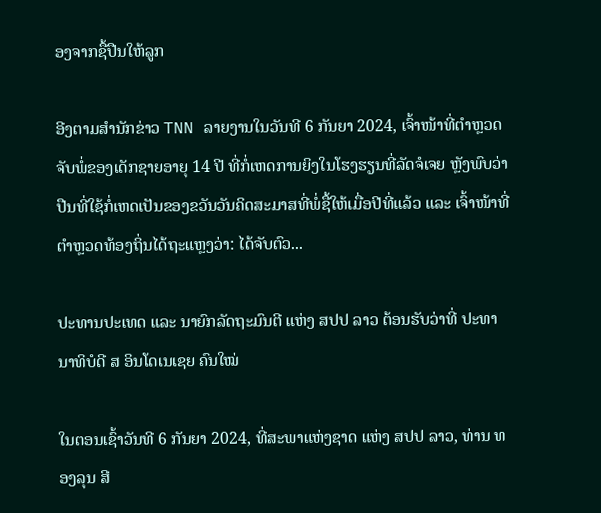ອງຈາກຊື້ປືນໃຫ້ລູກ

ອີງຕາມສຳນັກຂ່າວ TNN ລາຍງານໃນວັນທີ 6 ກັນຍາ 2024, ເຈົ້າໜ້າທີ່ຕຳຫຼວດຈັບພໍ່ຂອງເດັກຊາຍອາຍຸ 14 ປີ ທີ່ກໍ່ເຫດການຍິງໃນໂຮງຮຽນທີ່ລັດຈໍເຈຍ ຫຼັງພົບວ່າປືນທີ່ໃຊ້ກໍ່ເຫດເປັນຂອງຂວັນວັນຄິດສະມາສທີ່ພໍ່ຊື້ໃຫ້ເມື່ອປີທີ່ແລ້ວ ແລະ ເຈົ້າໜ້າທີ່ຕຳຫຼວດທ້ອງຖິ່ນໄດ້ຖະແຫຼງວ່າ: ໄດ້ຈັບຕົວ...

ປະທານປະເທດ ແລະ ນາຍົກລັດຖະມົນຕີ ແຫ່ງ ສປປ ລາວ ຕ້ອນຮັບວ່າທີ່ ປະທານາທິບໍດີ ສ ອິນໂດເນເຊຍ ຄົນໃໝ່

ໃນຕອນເຊົ້າວັນທີ 6 ກັນຍາ 2024, ທີ່ສະພາແຫ່ງຊາດ ແຫ່ງ ສປປ ລາວ, ທ່ານ ທອງລຸນ ສີ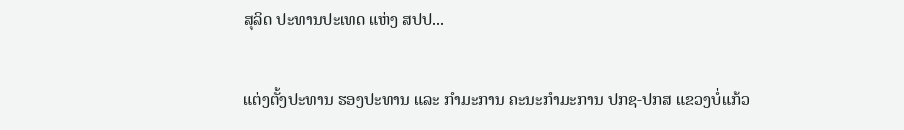ສຸລິດ ປະທານປະເທດ ແຫ່ງ ສປປ...

ແຕ່ງຕັ້ງປະທານ ຮອງປະທານ ແລະ ກຳມະການ ຄະນະກຳມະການ ປກຊ-ປກສ ແຂວງບໍ່ແກ້ວ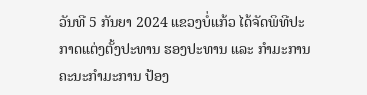ວັນທີ 5 ກັນຍາ 2024 ແຂວງບໍ່ແກ້ວ ໄດ້ຈັດພິທີປະກາດແຕ່ງຕັ້ງປະທານ ຮອງປະທານ ແລະ ກຳມະການ ຄະນະກຳມະການ ປ້ອງ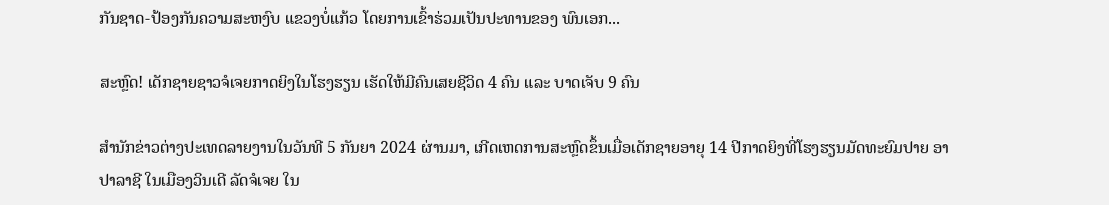ກັນຊາດ-ປ້ອງກັນຄວາມສະຫງົບ ແຂວງບໍ່ແກ້ວ ໂດຍການເຂົ້າຮ່ວມເປັນປະທານຂອງ ພົນເອກ...

ສະຫຼົດ! ເດັກຊາຍຊາວຈໍເຈຍກາດຍິງໃນໂຮງຮຽນ ເຮັດໃຫ້ມີຄົນເສຍຊີວິດ 4 ຄົນ ແລະ ບາດເຈັບ 9 ຄົນ

ສຳນັກຂ່າວຕ່າງປະເທດລາຍງານໃນວັນທີ 5 ກັນຍາ 2024 ຜ່ານມາ, ເກີດເຫດການສະຫຼົດຂຶ້ນເມື່ອເດັກຊາຍອາຍຸ 14 ປີກາດຍິງທີ່ໂຮງຮຽນມັດທະຍົມປາຍ ອາປາລາຊີ ໃນເມືອງວິນເດີ ລັດຈໍເຈຍ ໃນ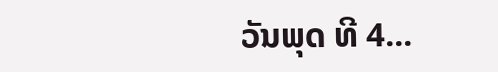ວັນພຸດ ທີ 4...